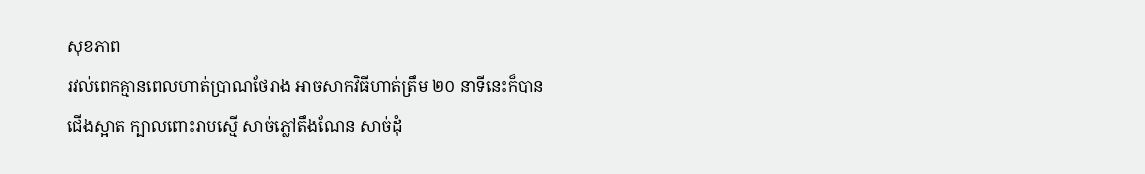សុខភាព
រវល់ពេកគ្មានពេលហាត់ប្រាណថែរាង អាចសាកវិធីហាត់ត្រឹម ២០ នាទីនេះក៏បាន
ជើងស្អាត ក្បាលពោះរាបស្មើ សាច់ភ្លៅតឹងណែន សាច់ដុំ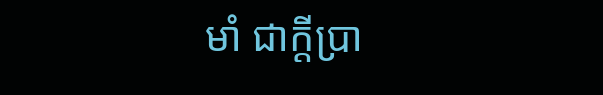មាំ ជាក្តីប្រា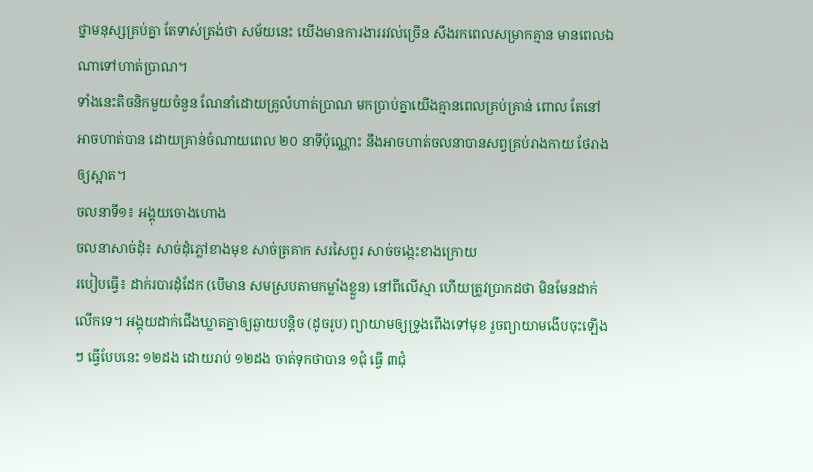ថ្នាមនុស្សគ្រប់គ្នា តែទាស់ត្រង់ថា សម័យនេះ យើងមានការងាររវល់ច្រើន សឹងរកពេលសម្រាកគ្មាន មានពេលឯណាទៅហាត់ប្រាណ។
ទាំងនេះតិចនិកមួយចំនួន ណែនាំដោយគ្រូលំហាត់ប្រាណ មកប្រាប់គ្នាយើងគ្មានពេលគ្រប់គ្រាន់ ពោល តែនៅអាចហាត់បាន ដោយគ្រាន់ចំណាយពេល ២០ នាទីប៉ុណ្ណោះ នឹងអាចហាត់ចលនាបានសព្វគ្រប់រាងកាយ ថែរាងឲ្យស្អាត។
ចលនាទី១៖ អង្គុយចោងហោង
ចលនាសាច់ដុំ៖ សាច់ដុំភ្លៅខាងមុខ សាច់ត្រគាក សរសៃពួរ សាច់ចង្កេះខាងក្រោយ
របៀបធ្វើ៖ ដាក់របារដុំដែក (បើមាន សមស្របតាមកម្លាំងខ្លួន) នៅពីលើស្មា ហើយត្រូវប្រាកដថា មិនមែនដាក់លើកទេ។ អង្គុយដាក់ជើងឃ្លាតគ្នាឲ្យឆ្ងាយបន្តិច (ដូចរូប) ព្យាយាមឲ្យទ្រូងពើងទៅមុខ រួចព្យាយាមងើបចុះឡើងៗ ធ្វើបែបនេះ ១២ដង ដោយរាប់ ១២ដង ចាត់ទុកថាបាន ១ជុំ ធ្វើ ៣ជុំ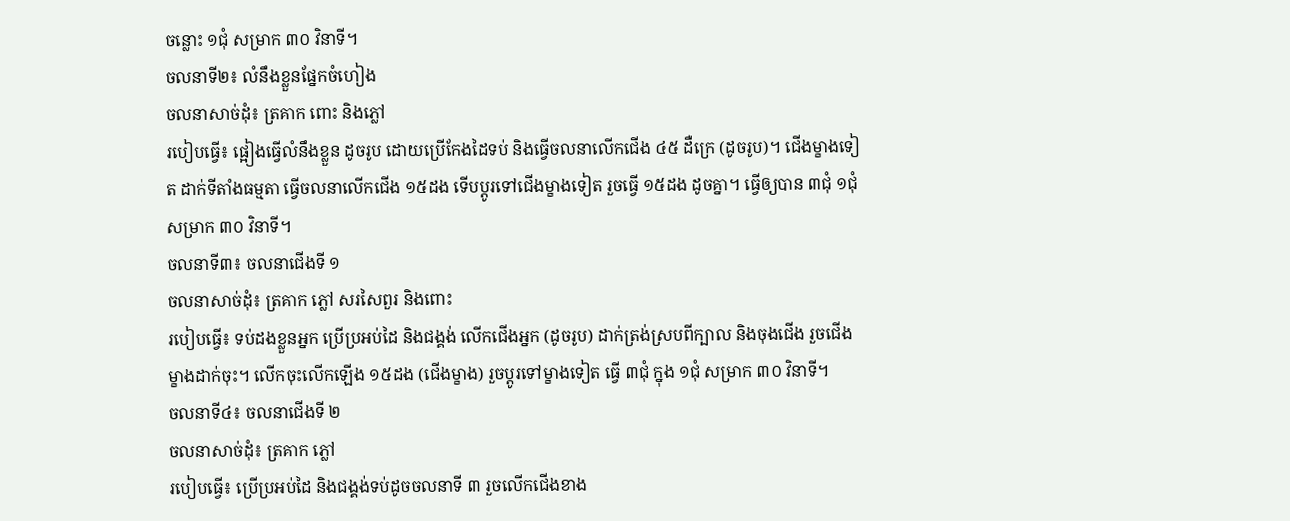ចន្លោះ ១ជុំ សម្រាក ៣០ វិនាទី។
ចលនាទី២៖ លំនឹងខ្លួនផ្នែកចំហៀង
ចលនាសាច់ដុំ៖ ត្រគាក ពោះ និងភ្លៅ
របៀបធ្វើ៖ ផ្អៀងធ្វើលំនឹងខ្លួន ដូចរូប ដោយប្រើកែងដៃទប់ និងធ្វើចលនាលើកជើង ៤៥ ដឺក្រេ (ដូចរូប)។ ជើងម្ខាងទៀត ដាក់ទីតាំងធម្មតា ធ្វើចលនាលើកជើង ១៥ដង ទើបប្តូរទៅជើងម្ខាងទៀត រួចធ្វើ ១៥ដង ដូចគ្នា។ ធ្វើឲ្យបាន ៣ជុំ ១ជុំ សម្រាក ៣០ វិនាទី។
ចលនាទី៣៖ ចលនាជើងទី ១
ចលនាសាច់ដុំ៖ ត្រគាក ភ្លៅ សរសៃពួរ និងពោះ
របៀបធ្វើ៖ ទប់ដងខ្លួនអ្នក ប្រើប្រអប់ដៃ និងជង្គង់ លើកជើងអ្នក (ដូចរូប) ដាក់ត្រង់ស្របពីក្បាល និងចុងជើង រួចជើងម្ខាងដាក់ចុះ។ លើកចុះលើកឡើង ១៥ដង (ជើងម្ខាង) រួចប្តូរទៅម្ខាងទៀត ធ្វើ ៣ជុំ ក្នុង ១ជុំ សម្រាក ៣០ វិនាទី។
ចលនាទី៤៖ ចលនាជើងទី ២
ចលនាសាច់ដុំ៖ ត្រគាក ភ្លៅ
របៀបធ្វើ៖ ប្រើប្រអប់ដៃ និងជង្គង់ទប់ដូចចលនាទី ៣ រួចលើកជើងខាង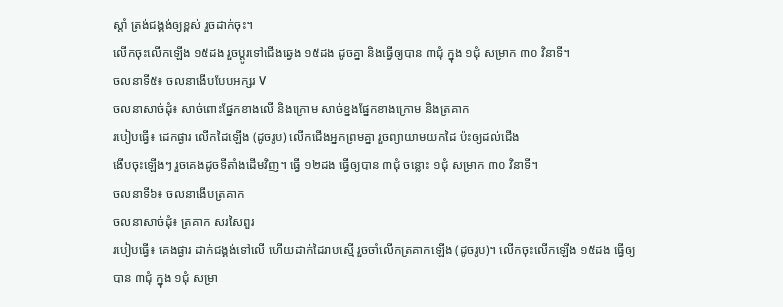ស្តាំ ត្រង់ជង្គង់ឲ្យខ្ពស់ រួចដាក់ចុះ។
លើកចុះលើកឡើង ១៥ដង រួចប្តូរទៅជើងឆ្វេង ១៥ដង ដូចគ្នា និងធ្វើឲ្យបាន ៣ជុំ ក្នុង ១ជុំ សម្រាក ៣០ វិនាទី។
ចលនាទី៥៖ ចលនាងើបបែបអក្សរ V
ចលនាសាច់ដុំ៖ សាច់ពោះផ្នែកខាងលើ និងក្រោម សាច់ខ្នងផ្នែកខាងក្រោម និងត្រគាក
របៀបធ្វើ៖ ដេកផ្ងារ លើកដៃឡើង (ដូចរូប) លើកជើងអ្នកព្រមគ្នា រួចព្យាយាមយកដៃ ប៉ះឲ្យដល់ជើង
ងើបចុះឡើងៗ រួចគេងដូចទីតាំងដើមវិញ។ ធ្វើ ១២ដង ធ្វើឲ្យបាន ៣ជុំ ចន្លោះ ១ជុំ សម្រាក ៣០ វិនាទី។
ចលនាទី៦៖ ចលនាងើបត្រគាក
ចលនាសាច់ដុំ៖ ត្រគាក សរសៃពួរ
របៀបធ្វើ៖ គេងផ្ងារ ដាក់ជង្គង់ទៅលើ ហើយដាក់ដៃរាបស្មើ រួចចាំលើកត្រគាកឡើង (ដូចរូប)។ លើកចុះលើកឡើង ១៥ដង ធ្វើឲ្យបាន ៣ជុំ ក្នុង ១ជុំ សម្រា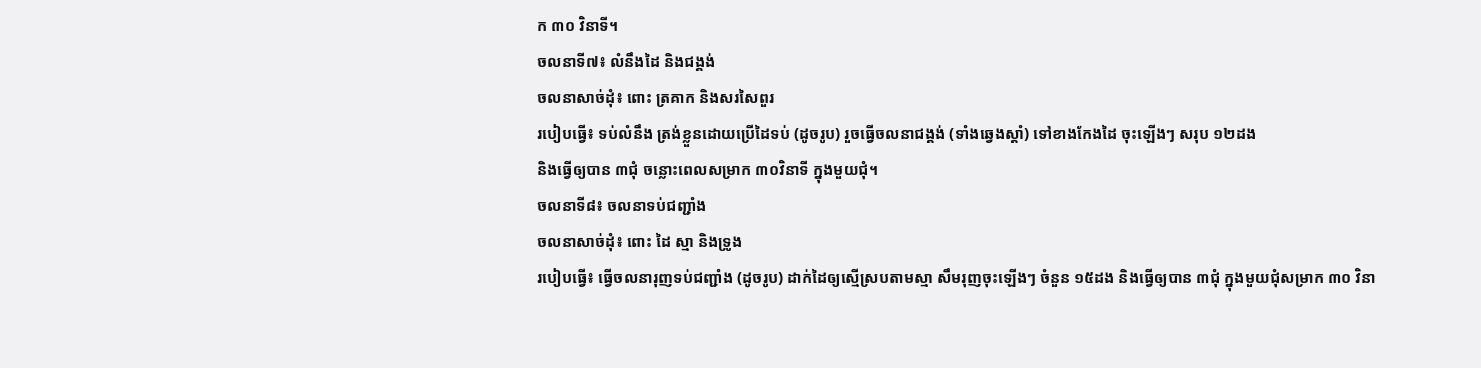ក ៣០ វិនាទី។
ចលនាទី៧៖ លំនឹងដៃ និងជង្គង់
ចលនាសាច់ដុំ៖ ពោះ ត្រគាក និងសរសៃពួរ
របៀបធ្វើ៖ ទប់លំនឹង ត្រង់ខ្លួនដោយប្រើដៃទប់ (ដូចរូប) រួចធ្វើចលនាជង្គង់ (ទាំងឆ្វេងស្តាំ) ទៅខាងកែងដៃ ចុះឡើងៗ សរុប ១២ដង
និងធ្វើឲ្យបាន ៣ជុំ ចន្លោះពេលសម្រាក ៣០វិនាទី ក្នុងមួយជុំ។
ចលនាទី៨៖ ចលនាទប់ជញ្ជាំង
ចលនាសាច់ដុំ៖ ពោះ ដៃ ស្មា និងទ្រូង
របៀបធ្វើ៖ ធ្វើចលនារុញទប់ជញ្ជាំង (ដូចរូប) ដាក់ដៃឲ្យស្មើស្របតាមស្មា សឹមរុញចុះឡើងៗ ចំនួន ១៥ដង និងធ្វើឲ្យបាន ៣ជុំ ក្នុងមួយជុំសម្រាក ៣០ វិនា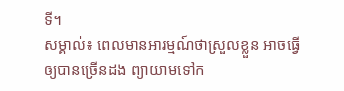ទី។
សម្គាល់៖ ពេលមានអារម្មណ៍ថាស្រួលខ្លួន អាចធ្វើឲ្យបានច្រើនដង ព្យាយាមទៅក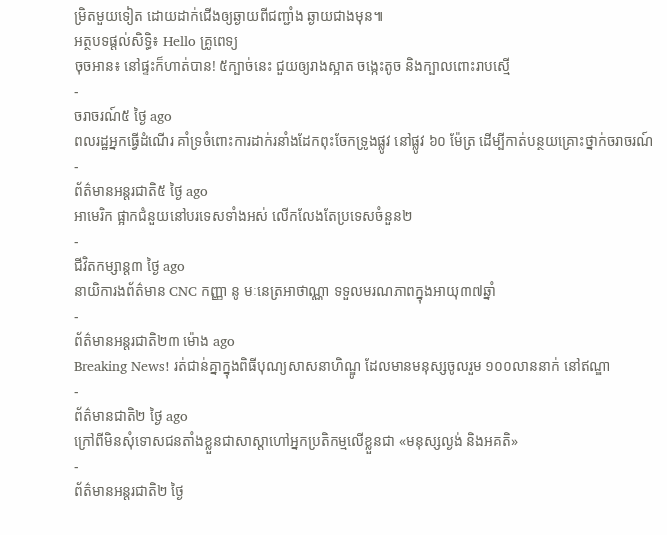ម្រិតមួយទៀត ដោយដាក់ជើងឲ្យឆ្ងាយពីជញ្ជាំង ឆ្ងាយជាងមុន៕
អត្ថបទផ្ដល់សិទ្ធិ៖ Hello គ្រូពេទ្យ
ចុចអាន៖ នៅផ្ទះក៏ហាត់បាន! ៥ក្បាច់នេះ ជួយឲ្យរាងស្អាត ចង្កេះតូច និងក្បាលពោះរាបស្មើ
-
ចរាចរណ៍៥ ថ្ងៃ ago
ពលរដ្ឋអ្នកធ្វើដំណើរ គាំទ្រចំពោះការដាក់រនាំងដែកពុះចែកទ្រូងផ្លូវ នៅផ្លូវ ៦០ ម៉ែត្រ ដើម្បីកាត់បន្ថយគ្រោះថ្នាក់ចរាចរណ៍
-
ព័ត៌មានអន្ដរជាតិ៥ ថ្ងៃ ago
អាមេរិក ផ្អាកជំនួយនៅបរទេសទាំងអស់ លើកលែងតែប្រទេសចំនួន២
-
ជីវិតកម្សាន្ដ៣ ថ្ងៃ ago
នាយិការងព័ត៌មាន CNC កញ្ញា នូ មៈនេត្រអាថាណ្ណា ទទួលមរណភាពក្នុងអាយុ៣៧ឆ្នាំ
-
ព័ត៌មានអន្ដរជាតិ២៣ ម៉ោង ago
Breaking News! រត់ជាន់គ្នាក្នុងពិធីបុណ្យសាសនាហិណ្ឌូ ដែលមានមនុស្សចូលរួម ១០០លាននាក់ នៅឥណ្ឌា
-
ព័ត៌មានជាតិ២ ថ្ងៃ ago
ក្រៅពីមិនសុំទោសជនតាំងខ្លួនជាសាស្តាហៅអ្នកប្រតិកម្មលើខ្លួនជា «មនុស្សល្ងង់ និងអគតិ»
-
ព័ត៌មានអន្ដរជាតិ២ ថ្ងៃ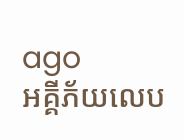ago
អគ្គីភ័យលេប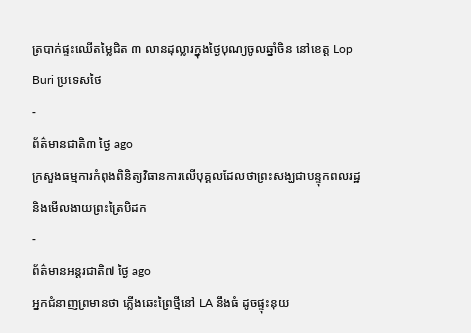ត្របាក់ផ្ទះឈើតម្លៃជិត ៣ លានដុល្លារក្នុងថ្ងៃបុណ្យចូលឆ្នាំចិន នៅខេត្ត Lop Buri ប្រទេសថៃ
-
ព័ត៌មានជាតិ៣ ថ្ងៃ ago
ក្រសួងធម្មការកំពុងពិនិត្យវិធានការលើបុគ្គលដែលថាព្រះសង្ឃជាបន្ទុកពលរដ្ឋ និងមើលងាយព្រះត្រៃបិដក
-
ព័ត៌មានអន្ដរជាតិ៧ ថ្ងៃ ago
អ្នកជំនាញព្រមានថា ភ្លើងឆេះព្រៃថ្មីនៅ LA នឹងធំ ដូចផ្ទុះនុយ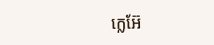ក្លេអ៊ែ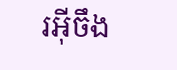រអ៊ីចឹង